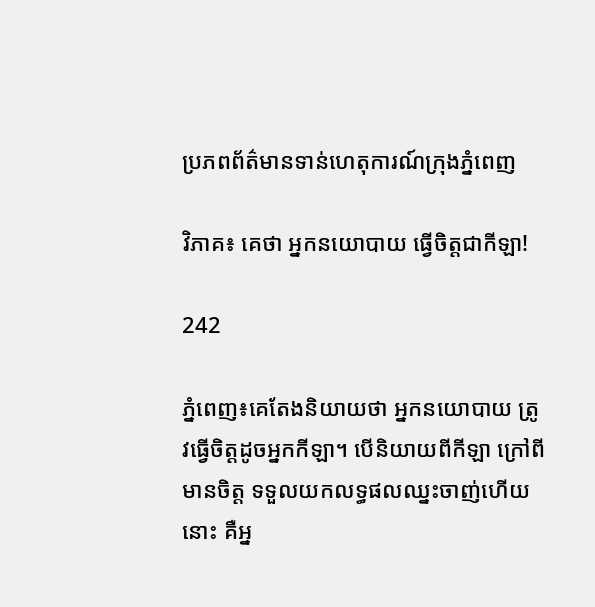ប្រភពព័ត៌មានទាន់ហេតុការណ៍ក្រុងភ្នំពេញ

វិភាគ៖ គេថា អ្នកនយោបាយ ធ្វើចិត្តជាកីឡា!

242

ភ្នំពេញ៖គេតែងនិយាយថា អ្នកនយោបាយ ត្រូវធ្វើចិត្តដូចអ្នកកីឡា។ បើនិយាយពីកីឡា ក្រៅពីមានចិត្ត ទទួលយកលទ្ធផលឈ្នះចាញ់ហើយនោះ គឺអ្ន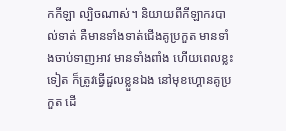កកីឡា ល្បិចណាស់។ និយាយពីកីឡាករបាល់ទាត់ គឺមានទាំងទាត់ជើងគូប្រកួត មានទាំងចាប់ទាញអាវ មានទាំងពាំង ហើយពេលខ្លះទៀត ក៏ត្រូវធ្វើដួលខ្លួនឯង នៅមុខហ្គោនគូប្រកួត ដើ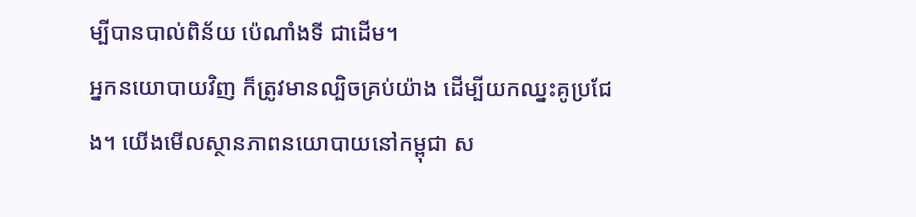ម្បីបានបាល់ពិន័យ ប៉េណាំងទី ជាដើម។
អ្នកនយោបាយវិញ ក៏ត្រូវមានល្បិចគ្រប់យ៉ាង ដើម្បីយកឈ្នះគូប្រជែង។ យើងមើលស្ថានភាពនយោបាយនៅកម្ពុជា ស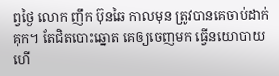ព្វថ្ងៃ លោក ញឹក ប៊ុនឆៃ កាលមុន ត្រូវបានគេចាប់ដាក់គុក។ តែជិតបោះឆ្នោត គេឲ្យចេញមក ធ្វើនយោបាយ ហើ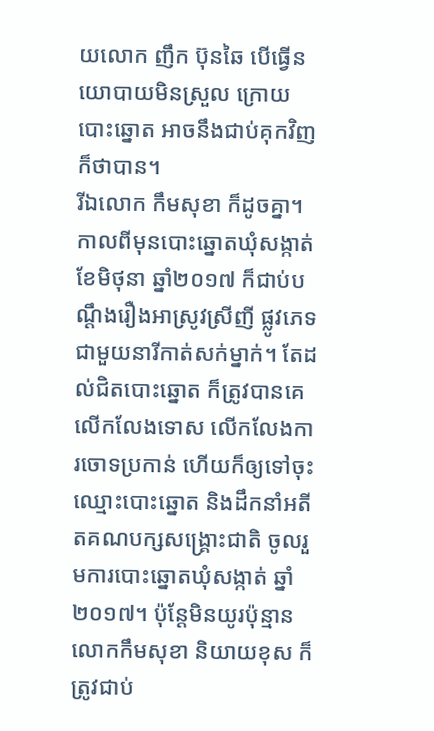យលោក ញឹក ប៊ុនឆៃ បើធ្វើនយោបាយមិនស្រួល ក្រោយបោះឆ្នោត អាចនឹងជាប់គុកវិញ ក៏ថាបាន។
រីឯលោក កឹមសុខា ក៏ដូចគ្នា។ កាលពីមុនបោះឆ្នោតឃុំសង្កាត់ ខែមិថុនា ឆ្នាំ២០១៧ ក៏ជាប់បណ្តឹងរឿងអាស្រូវស្រីញី ផ្លូវភេទជាមួយនារីកាត់សក់ម្នាក់។ តែដល់ជិតបោះឆ្នោត ក៏ត្រូវបានគេលើកលែងទោស លើកលែងការចោទប្រកាន់ ហើយក៏ឲ្យទៅចុះឈ្មោះបោះឆ្នោត និងដឹកនាំអតីតគណបក្សសង្គ្រោះជាតិ ចូលរួមការបោះឆ្នោតឃុំសង្កាត់ ឆ្នាំ២០១៧។ ប៉ុន្តែមិនយូរប៉ុន្មាន លោកកឹមសុខា និយាយខុស ក៏ត្រូវជាប់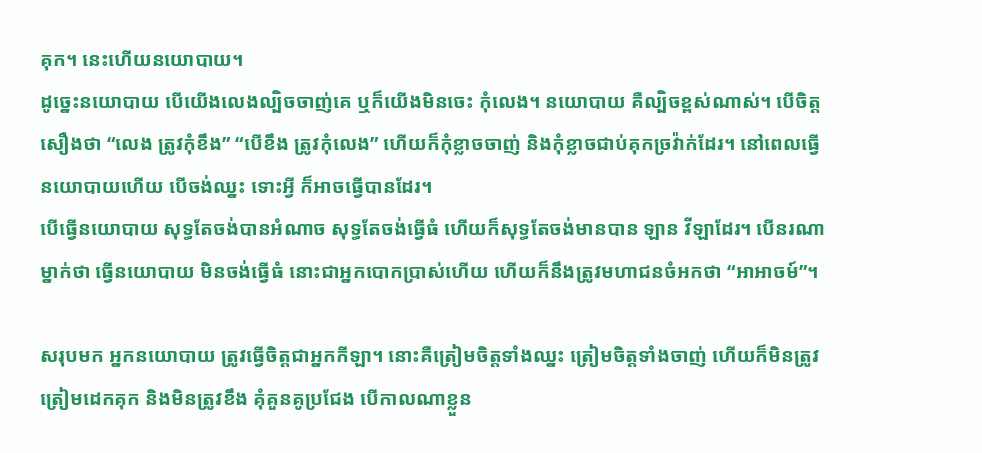គុក។ នេះហើយនយោបាយ។
ដូច្នេះនយោបាយ បើយើងលេងល្បិចចាញ់គេ ឬក៏យើងមិនចេះ កុំលេង។ នយោបាយ គឺល្បិចខ្ពស់ណាស់។ បើចិត្តសឿងថា “លេង ត្រូវកុំខឹង” “បើខឹង ត្រូវកុំលេង” ហើយក៏កុំខ្លាចចាញ់ និងកុំខ្លាចជាប់គុកច្រវ៉ាក់ដែរ។ នៅពេលធ្វើនយោបាយហើយ បើចង់ឈ្នះ ទោះអ្វី ក៏អាចធ្វើបានដែរ។
បើធ្វើនយោបាយ សុទ្ធតែចង់បានអំណាច សុទ្ធតែចង់ធ្វើធំ ហើយក៏សុទ្ធតែចង់មានបាន ឡាន វីឡាដែរ។ បើនរណាម្នាក់ថា ធ្វើនយោបាយ មិនចង់ធ្វើធំ នោះជាអ្នកបោកប្រាស់ហើយ ហើយក៏នឹងត្រូវមហាជនចំអកថា “អាអាចម៍”។

សរុបមក អ្នកនយោបាយ ត្រូវធ្វើចិត្តជាអ្នកកីឡា។ នោះគឺត្រៀមចិត្តទាំងឈ្នះ ត្រៀមចិត្តទាំងចាញ់ ហើយក៏មិនត្រូវត្រៀមដេកគុក និងមិនត្រូវខឹង គុំគួនគូប្រជែង បើកាលណាខ្លួន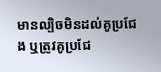មានល្បិចមិនដល់គូប្រជែង ឬត្រូវគូប្រជែ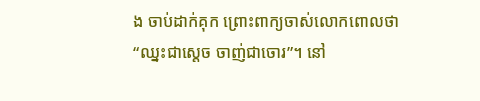ង ចាប់ដាក់គុក ព្រោះពាក្យចាស់លោកពោលថា “ឈ្នះជាស្តេច ចាញ់ជាចោរ”។ នៅ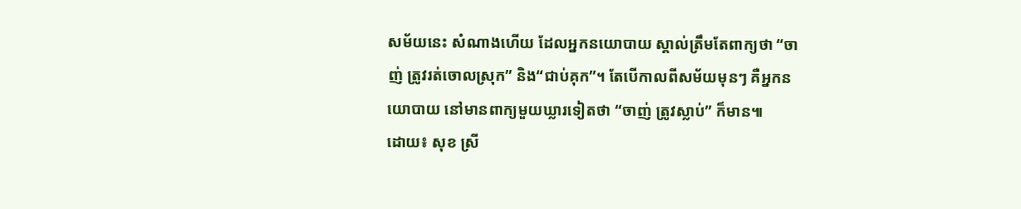សម័យនេះ សំណាងហើយ ដែលអ្នកនយោបាយ ស្គាល់ត្រឹមតែពាក្យថា “ចាញ់ ត្រូវរត់ចោលស្រុក” និង“ជាប់គុក”។ តែបើកាលពីសម័យមុនៗ គឺអ្នកនយោបាយ នៅមានពាក្យមួយឃ្លារទៀតថា “ចាញ់ ត្រូវស្លាប់” ក៏មាន៕
ដោយ៖ សុខ ស្រី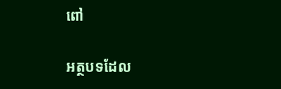ពៅ

អត្ថបទដែល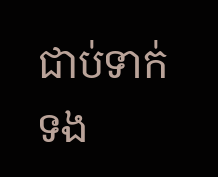ជាប់ទាក់ទង